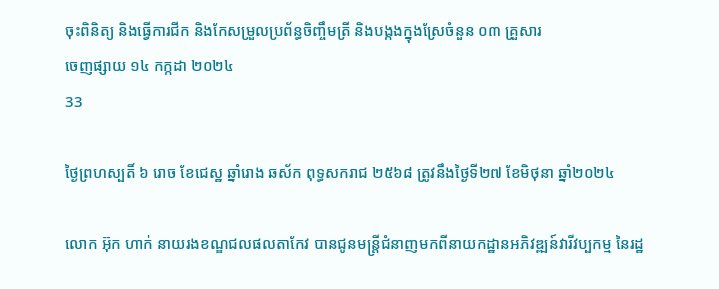ចុះពិនិត្យ និងធ្វើការជីក និងកែសម្រួលប្រព័ន្ធចិញ្ចឹមត្រី និងបង្កងក្នុងស្រែចំនួន ០៣ គ្រួសារ
ចេញផ្សាយ ១៤ កក្កដា ២០២៤
33

ថ្ងៃព្រហស្បតិ៍ ៦ រោច ខែជេស្ឋ ឆ្នាំរោង ឆស័ក ពុទ្ធសករាជ ២៥៦៨ ត្រូវនឹងថ្ងៃទី២៧ ខែមិថុនា ឆ្នាំ២០២៤

លោក អ៊ុក ហាក់ នាយរងខណ្ឌជលផលតាកែវ បានជូនមន្ត្រីជំនាញមកពីនាយកដ្ឋានអភិវឌ្ឍន៍វារីវប្បកម្ម នៃរដ្ឋ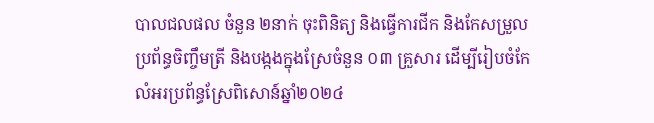បាលជលផល ចំនួន ២នាក់ ចុះពិនិត្យ និងធ្វើការជីក និងកែសម្រួលប្រព័ន្ធចិញ្ចឹមត្រី និងបង្កងក្នុងស្រែចំនួន ០៣ គ្រួសារ ដើម្បីរៀបចំកែលំអរប្រព័ន្ធស្រែពិសោន៍ឆ្នាំ២០២៤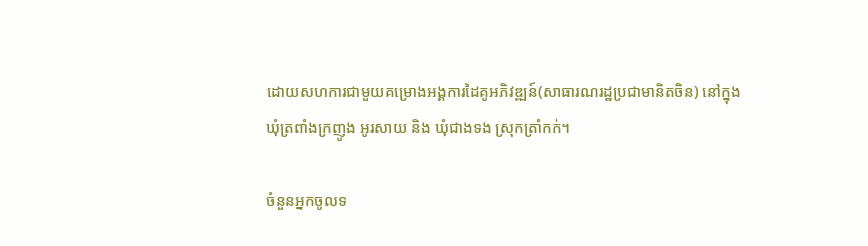ដោយសហការជាមួយគម្រោងអង្គការដៃគូអភិវឌ្ឍន៍(សាធារណរដ្ឋប្រជាមានិតចិន) នៅក្នុងឃុំត្រពាំងក្រញូង អូរសាយ និង ឃុំជាងទង ស្រុកត្រាំកក់។

ចំនួនអ្នកចូលទ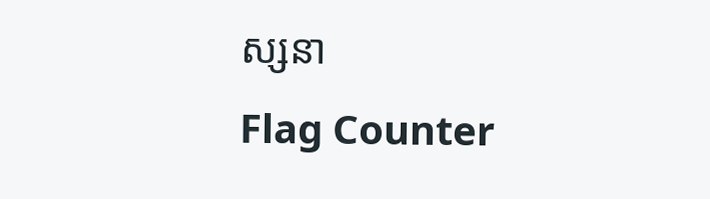ស្សនា
Flag Counter